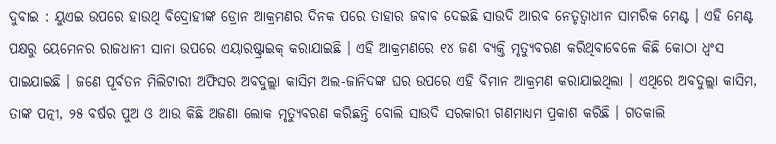ଦୁବାଇ : ୟୁଏଇ ଉପରେ ହାଉଥି ବିଦ୍ରୋହୀଙ୍କ ଡ୍ରୋନ ଆକ୍ରମଣର ଦିନକ ପରେ ତାହାର ଜବାବ ଦେଇଛି ସାଉଦି ଆରବ ନେତୃତ୍ୱାଧୀନ ସାମରିକ ମେଣ୍ଟ । ଏହି ମେଣ୍ଟ ପକ୍ଷରୁ ୟେମେନର ରାଜଧାନୀ ସାନା ଉପରେ ଏୟାରଷ୍ଟ୍ରାଇକ୍ କରାଯାଇଛି । ଏହି ଆକ୍ରମଣରେ ୧୪ ଜଣ ବ୍ୟକ୍ତି ମୃତ୍ୟୁବରଣ କରିଥିବାବେଳେ କିଛି କୋଠା ଧ୍ୱଂସ ପାଇଯାଇଛି । ଜଣେ ପୂର୍ବତନ ମିଲିଟାରୀ ଅଫିସର ଅବଦୁଲ୍ଲା କାସିମ ଅଲ-ଜାନିଦଙ୍କ ଘର ଉପରେ ଏହି ବିମାନ ଆକ୍ରମଣ କରାଯାଇଥିଲା । ଏଥିରେ ଅବଦୁଲ୍ଲା କାସିମ, ତାଙ୍କ ପତ୍ନୀ, ୨୫ ବର୍ଷର ପୁଅ ଓ ଆଉ କିଛି ଅଜଣା ଲୋକ ମୃତ୍ୟୁବରଣ କରିଛନ୍ତି ବୋଲି ସାଉଦି ସରକାରୀ ଗଣମାଧ୍ୟମ ପ୍ରକାଶ କରିଛି । ଗତକାଲି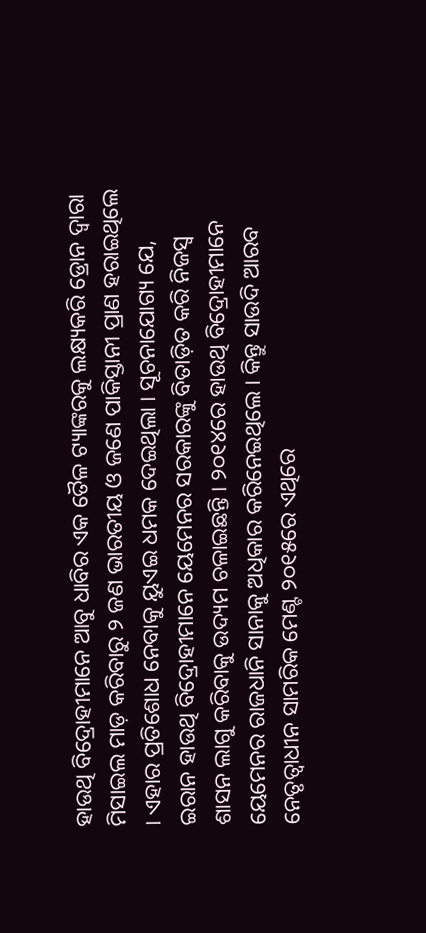ହାଉଥି ବିଦ୍ରୋହୀମାନେ ଆବୁ ଧାବିର ଏକ ତୈଳ ଟ୍ୟାଙ୍କରକୁ ଲକ୍ଷ୍ୟକରି ଡ୍ରୋନ ଦ୍ୱାରା ମିସାଇଲ ମାଡ଼ କରିବାରୁ ୨ ଜଣ ଭାରତୀୟ ଓ ଜଣେ ପାକିସ୍ତାନୀ ପ୍ରାଣ ହରାଇଥିଲେ । ଏହାର ପ୍ରତିଶୋଧ ନେବାକୁ ୟୁଏଇ ଧମକ ଦେଇଥିଲା । ସୂଚନାଯୋଗ୍ୟ ଯେ, ଇରାନ ହାଉଥି ବିଦ୍ରୋହୀମାନେ ୟେମେନର ସରକାରଙ୍କୁ ବିତାଡ଼ିତ କରି ନିଜସ୍ୱ ଶାସନ ଲାଗୁ କରିବାକୁ ଉଦ୍ୟମ ଚଳାଇଛନ୍ତି । ୨୦୧୪ରେ ହାଉଥି ବିଦ୍ରୋହୀମାନେ ୟେମେନର ରାଜଧାନି ସାନାକୁ ଅଧିକାର କରିନେଇଥିଲେ । କିନ୍ତୁ ସାଉଦି ଆରବ ନେତୃତ୍ୱାଧୀନ ସାମରିକ ମେଣ୍ଟ ୨୦୧୫ରେ ଏଥିରେ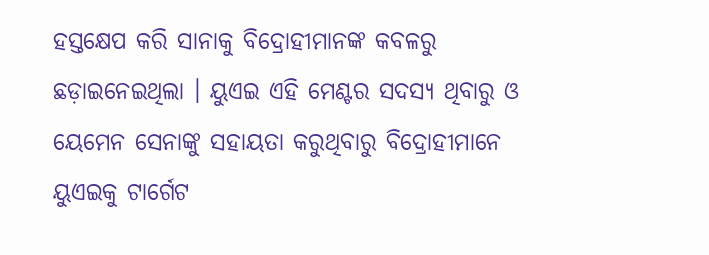ହସ୍ତକ୍ଷେପ କରି ସାନାକୁ ବିଦ୍ରୋହୀମାନଙ୍କ କବଳରୁ ଛଡ଼ାଇନେଇଥିଲା । ୟୁଏଇ ଏହି ମେଣ୍ଟର ସଦସ୍ୟ ଥିବାରୁ ଓ ୟେମେନ ସେନାଙ୍କୁ ସହାୟତା କରୁଥିବାରୁ ବିଦ୍ରୋହୀମାନେ ୟୁଏଇକୁ ଟାର୍ଗେଟ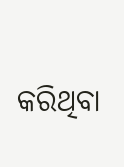କରିଥିବା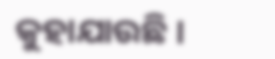କୁହାଯାଉଛି ।